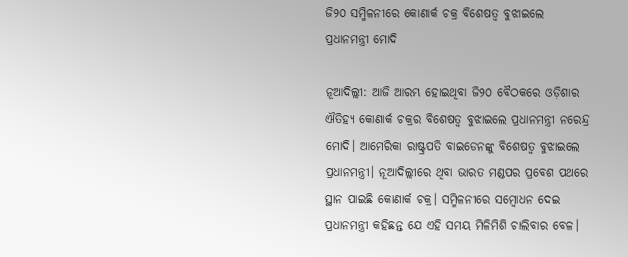ଜି୨୦ ସମ୍ମିଳନୀରେ କୋଣାର୍କ ଚକ୍ର ବିଶେଷତ୍ଵ ବୁଝାଇଲେ ପ୍ରଧାନମନ୍ତ୍ରୀ ମୋଦି

ନୂଆଦିଲ୍ଲୀ: ଆଜି ଆରମ୍ଭ ହୋଇଥିବା ଜି୨୦ ବୈଠକରେ ଓଡ଼ିଶାର ଐତିହ୍ୟ କୋଣାର୍କ ଚକ୍ରର ବିଶେଷତ୍ଵ ବୁଝାଇଲେ ପ୍ରଧାନମନ୍ତ୍ରୀ ନରେନ୍ଦ୍ର ମୋଦି। ଆମେରିକା ରାଷ୍ଟ୍ରପତି ବାଇଡେନଙ୍କୁ ବିଶେଷତ୍ଵ ବୁଝାଇଲେ ପ୍ରଧାନମନ୍ତ୍ରୀ। ନୂଆଦିଲ୍ଲୀରେ ଥିବା ଭାରତ ମଣ୍ଡପର ପ୍ରବେଶ ପଥରେ ସ୍ଥାନ ପାଇଛି କୋଣାର୍କ ଚକ୍ର। ସମ୍ମିଳନୀରେ ସମ୍ବୋଧନ ଦେଇ ପ୍ରଧାନମନ୍ତ୍ରୀ କହିଛନ୍ତ ଯେ ଏହି ସମୟ ମିଳିମିଶି ଚାଲିବାର ବେଳ।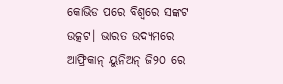କୋଭିଡ ପରେ ବିଶ୍ୱରେ ସଙ୍କଟ ଉତ୍କଟ। ଭାରତ ଉଦ୍ୟମରେ ଆଫ୍ରିକାନ୍ ୟୁନିଅନ୍ ଜି୨୦ ରେ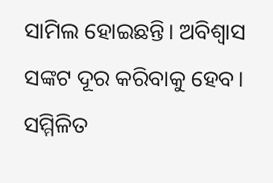ସାମିଲ ହୋଇଛନ୍ତି। ଅବିଶ୍ବାସ ସଙ୍କଟ ଦୂର କରିବାକୁ ହେବ। ସମ୍ମିଳିତ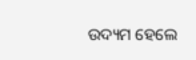ଉଦ୍ୟମ ହେଲେ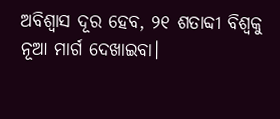ଅବିଶ୍ବାସ ଦୂର ହେବ, ୨୧ ଶତାବ୍ଦୀ ବିଶ୍ୱକୁ ନୂଆ ମାର୍ଗ ଦେଖାଇବା।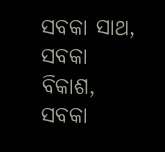ସବକା ସାଥ, ସବକା ବିକାଶ, ସବକା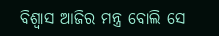ବିଶ୍ୱାସ ଆଜିର ମନ୍ତ୍ର ବୋଲି ସେ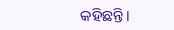କହିଛନ୍ତି।